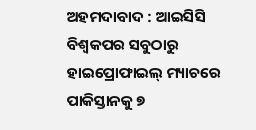ଅହମଦାବାଦ : ଆଇସିସି ବିଶ୍ବକପର ସବୁଠାରୁ ହାଇପ୍ରୋଫାଇଲ୍ ମ୍ୟାଚରେ ପାକିସ୍ତାନକୁ ୭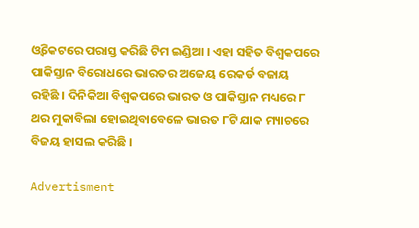ଓ୍ବିକେଟରେ ପରାସ୍ତ କରିଛି ଟିମ ଇଣ୍ଡିଆ । ଏହା ସହିତ ବିଶ୍ବକପରେ ପାକିସ୍ତାନ ବିରୋଧରେ ଭାରତର ଅଜେୟ ରେକର୍ଡ ବଜାୟ ରହିଛି । ଦିନିକିଆ ବିଶ୍ବକପରେ ଭାରତ ଓ ପାକିସ୍ତାନ ମଧ୍ୟରେ ୮ ଥର ମୁକାବିଲା ହୋଇଥିବାବେଳେ ଭାରତ ୮ଟି ଯାକ ମ୍ୟାଚରେ ବିଜୟ ହାସଲ କରିଛି ।

Advertisment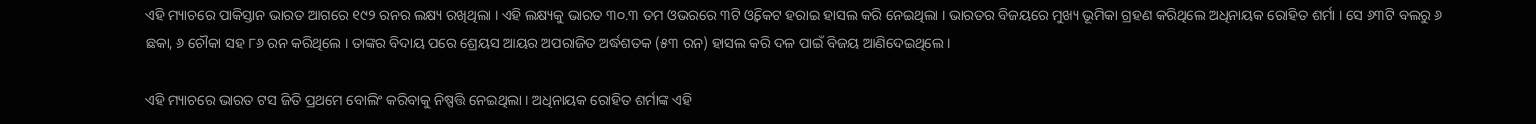ଏହି ମ୍ୟାଚରେ ପାକିସ୍ତାନ ଭାରତ ଆଗରେ ୧୯୨ ରନର ଲକ୍ଷ୍ୟ ରଖିଥିଲା । ଏହି ଲକ୍ଷ୍ୟକୁ ଭାରତ ୩୦.୩ ତମ ଓଭରରେ ୩ଟି ଓ୍ବିକେଟ ହରାଇ ହାସଲ କରି ନେଇଥିଲା । ଭାରତର ବିଜୟରେ ମୁଖ୍ୟ ଭୂମିକା ଗ୍ରହଣ କରିଥିଲେ ଅଧିନାୟକ ରୋହିତ ଶର୍ମା । ସେ ୬୩ଟି ବଲରୁ ୬ ଛକା, ୬ ଚୌକା ସହ ୮୬ ରନ କରିଥିଲେ । ତାଙ୍କର ବିଦାୟ ପରେ ଶ୍ରେୟସ ଆୟର ଅପରାଜିତ ଅର୍ଦ୍ଧଶତକ (୫୩ ରନ) ହାସଲ କରି ଦଳ ପାଇଁ ବିଜୟ ଆଣିଦେଇଥିଲେ ।

ଏହି ମ୍ୟାଚରେ ଭାରତ ଟସ ଜିତି ପ୍ରଥମେ ବୋଲିଂ କରିବାକୁ ନିଷ୍ପତ୍ତି ନେଇଥିଲା । ଅଧିନାୟକ ରୋହିତ ଶର୍ମାଙ୍କ ଏହି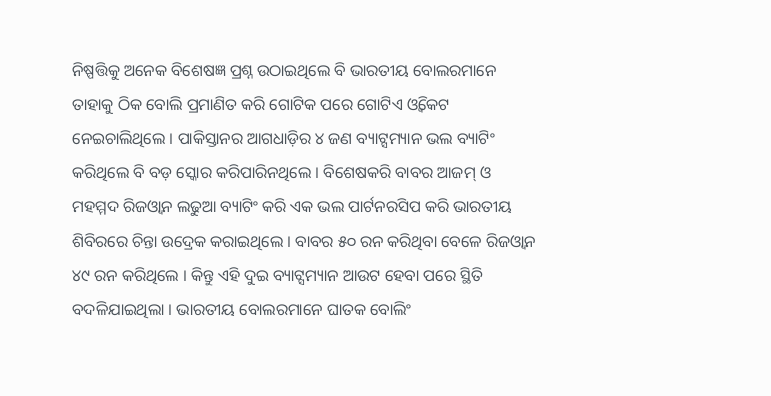ନିଷ୍ପତ୍ତିକୁ ଅନେକ ବିଶେଷଜ୍ଞ ପ୍ରଶ୍ନ ଉଠାଇଥିଲେ ବି ଭାରତୀୟ ବୋଲରମାନେ ତାହାକୁ ଠିକ ବୋଲି ପ୍ରମାଣିତ କରି ଗୋଟିକ ପରେ ଗୋଟିଏ ଓ୍ବିକେଟ ନେଇଚାଲିଥିଲେ । ପାକିସ୍ତାନର ଆଗଧାଡ଼ିର ୪ ଜଣ ବ୍ୟାଟ୍ସମ୍ୟାନ ଭଲ ବ୍ୟାଟିଂ କରିଥିଲେ ବି ବଡ଼ ସ୍କୋର କରିପାରିନଥିଲେ । ବିଶେଷକରି ବାବର ଆଜମ୍ ଓ ମହମ୍ମଦ ରିଜଓ୍ବାନ ଲଢୁଆ ବ୍ୟାଟିଂ କରି ଏକ ଭଲ ପାର୍ଟନରସିପ କରି ଭାରତୀୟ ଶିବିରରେ ଚିନ୍ତା ଉଦ୍ରେକ କରାଇଥିଲେ । ବାବର ୫୦ ରନ କରିଥିବା ବେଳେ ରିଜଓ୍ବାନ ୪୯ ରନ କରିଥିଲେ । କିନ୍ତୁ ଏହି ଦୁଇ ବ୍ୟାଟ୍ସମ୍ୟାନ ଆଉଟ ହେବା ପରେ ସ୍ଥିତି ବଦଳିଯାଇଥିଲା । ଭାରତୀୟ ବୋଲରମାନେ ଘାତକ ବୋଲିଂ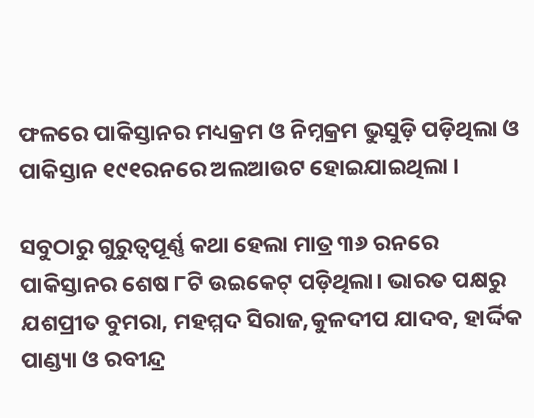ଫଳରେ ପାକିସ୍ତାନର ମଧ୍ୟକ୍ରମ ଓ ନିମ୍ନକ୍ରମ ଭୁସୁଡ଼ି ପଡ଼ିଥିଲା ଓ ପାକିସ୍ତାନ ୧୯୧ରନରେ ଅଲଆଉଟ ହୋଇଯାଇଥିଲା ।

ସବୁଠାରୁ ଗୁରୁତ୍ବପୂର୍ଣ୍ଣ କଥା ହେଲା ମାତ୍ର ୩୬ ରନରେ ପାକିସ୍ତାନର ଶେଷ ୮ଟି ଉଇକେଟ୍ ପଡ଼ିଥିଲା। ଭାରତ ପକ୍ଷରୁ ଯଶପ୍ରୀତ ବୁମରା, ମହମ୍ମଦ ସିରାଜ,କୁଳଦୀପ ଯାଦବ, ହାର୍ଦ୍ଦିକ ପାଣ୍ଡ୍ୟା ଓ ରବୀନ୍ଦ୍ର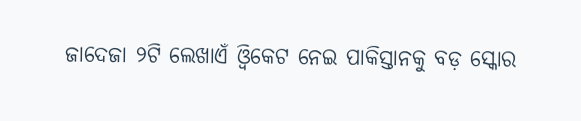ଜାଦେଜା ୨ଟି ଲେଖାଏଁ ଓ୍ବିକେଟ ନେଇ ପାକିସ୍ତାନକୁ ବଡ଼ ସ୍କୋର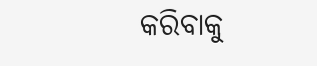କରିବାକୁ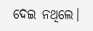ଦେଇ ନଥିଲେ।